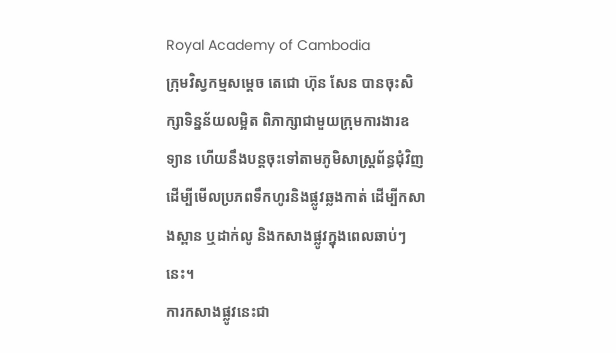Royal Academy of Cambodia
ក្រុមវិស្វកម្មសម្តេច តេជោ ហ៊ុន សែន បានចុះសិក្សាទិន្នន័យលម្អិត ពិភាក្សាជាមួយក្រុមការងារឧទ្យាន ហើយនឹងបន្តចុះទៅតាមភូមិសាស្ត្រព័ន្ធជុំវិញ ដើម្បីមើលប្រភពទឹកហូរនិងផ្លូវឆ្លងកាត់ ដើម្បីកសាងស្ពាន ឬដាក់លូ និងកសាងផ្លូវក្នុងពេលឆាប់ៗនេះ។
ការកសាងផ្លូវនេះជា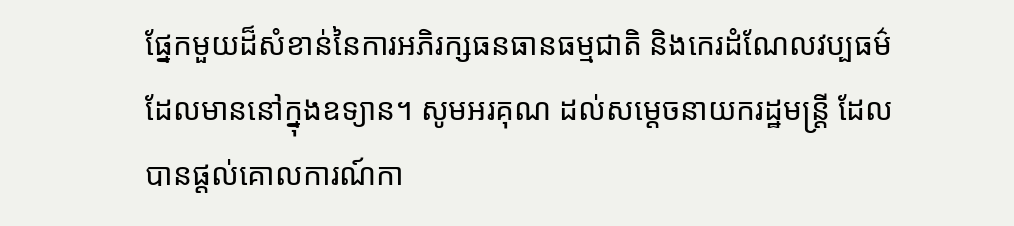ផ្នែកមួយដ៏សំខាន់នៃការអភិរក្សធនធានធម្មជាតិ និងកេរដំណែលវប្បធម៌ដែលមាននៅក្នុងឧទ្យាន។ សូមអរគុណ ដល់សម្តេចនាយករដ្ឋមន្ត្រី ដែលបានផ្តល់គោលការណ៍កា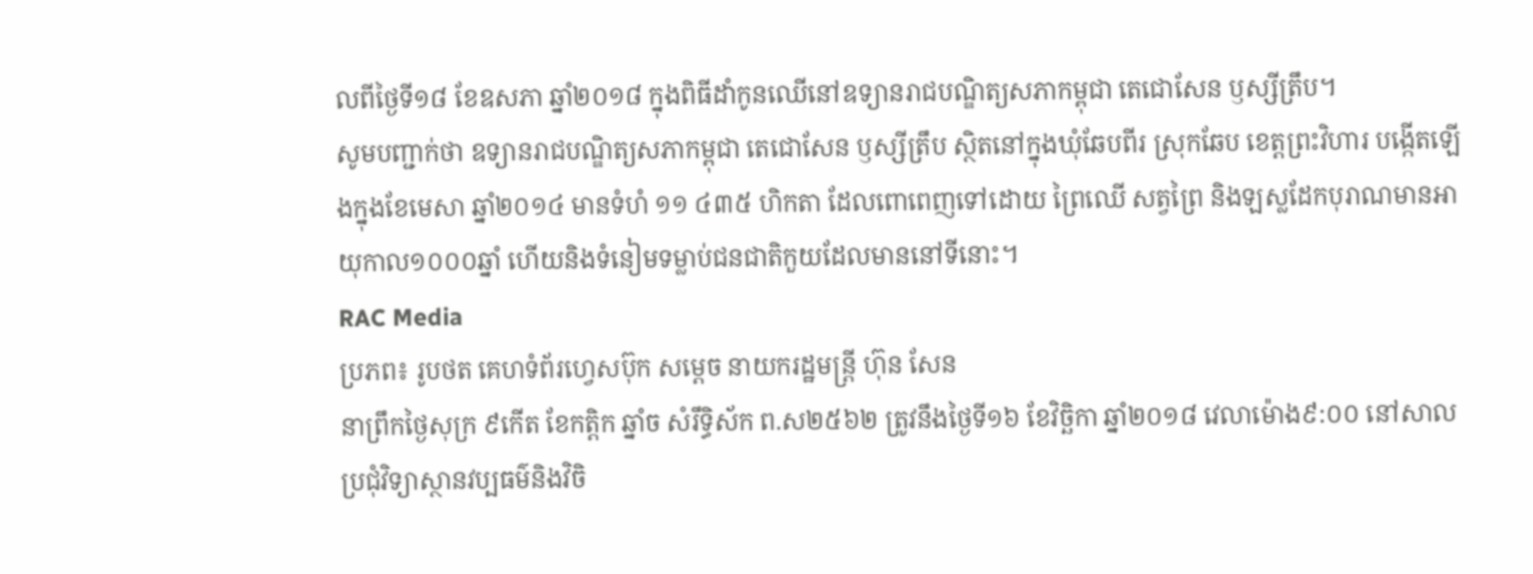លពីថ្ងៃទី១៨ ខែឧសភា ឆ្នាំ២០១៨ ក្នុងពិធីដាំកូនឈើនៅឧទ្យានរាជបណ្ឌិត្យសភាកម្ពុជា តេជោសែន ឫស្សីត្រឹប។
សូមបញ្ជាក់ថា ឧទ្យានរាជបណ្ឌិត្យសភាកម្ពុជា តេជោសែន ឫស្សីត្រឹប ស្ថិតនៅក្នុងឃុំឆែបពីរ ស្រុកឆែប ខេត្តព្រះវិហារ បង្កើតឡើងក្នុងខែមេសា ឆ្នាំ២០១៤ មានទំហំ ១១ ៤៣៥ ហិកតា ដែលពោពេញទៅដោយ ព្រៃឈើ សត្វព្រៃ និងឡស្លដែកបុរាណមានអាយុកាល១០០០ឆ្នាំ ហើយនិងទំនៀមទម្លាប់ជនជាតិកួយដែលមាននៅទីនោះ។
RAC Media
ប្រភព៖ រូបថត គេហទំព័រហ្វេសប៊ុក សម្តេច នាយករដ្ឋមន្ត្រី ហ៊ុន សែន
នាព្រឹកថ្ងៃសុក្រ ៩កើត ខែកត្តិក ឆ្នាំច សំរឹទ្ធិស័ក ព.ស២៥៦២ ត្រូវនឹងថ្ងៃទី១៦ ខែវិច្ឆិកា ឆ្នាំ២០១៨ វេលាម៉ោង៩:០០ នៅសាលប្រជុំវិទ្យាស្ថានវប្បធម៌និងវិចិ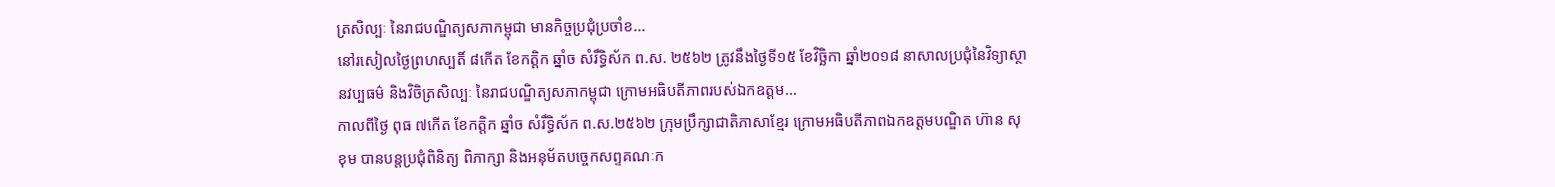ត្រសិល្បៈ នៃរាជបណ្ឌិត្យសភាកម្ពុជា មានកិច្ចប្រជុំប្រចាំខ...
នៅរសៀលថ្ងៃព្រហស្បតិ៍ ៨កើត ខែកត្តិក ឆ្នាំច សំរឹទ្ធិស័ក ព.ស. ២៥៦២ ត្រូវនឹងថ្ងៃទី១៥ ខែវិច្ឆិកា ឆ្នាំ២០១៨ នាសាលប្រជុំនៃវិទ្យាស្ថានវប្បធម៌ និងវិចិត្រសិល្បៈ នៃរាជបណ្ឌិត្យសភាកម្ពុជា ក្រោមអធិបតីភាពរបស់ឯកឧត្តម...
កាលពីថ្ងៃ ពុធ ៧កើត ខែកត្តិក ឆ្នាំច សំរឹទ្ធិស័ក ព.ស.២៥៦២ ក្រុមប្រឹក្សាជាតិភាសាខ្មែរ ក្រោមអធិបតីភាពឯកឧត្តមបណ្ឌិត ហ៊ាន សុខុម បានបន្តប្រជុំពិនិត្យ ពិភាក្សា និងអនុម័តបច្ចេកសព្ទគណៈក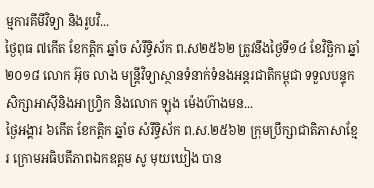ម្មការគីមីវិទ្យា និងរូបវិ...
ថ្ងៃពុធ ៧កើត ខែកត្តិក ឆ្នាំច សំរឹទ្ធិស័ក ព.ស២៥៦២ ត្រូវនឹងថ្ងៃទី១៤ ខែវិច្ឆិកា ឆ្នាំ២០១៨ លោក អ៊ុច លាង មន្ត្រីវិទ្យាស្ថានទំនាក់ទំនងអន្តរជាតិកម្ពុជា ទទួលបន្ទុកសិក្សាអាស៊ីនិងអាហ្វ្រិក និងលោក ឡុង ម៉េងហ៊ាងមន...
ថ្ងៃអង្គារ ៦កើត ខែកត្តិក ឆ្នាំច សំរឹទ្ធិស័ក ព.ស.២៥៦២ ក្រុមប្រឹក្សាជាតិភាសាខ្មែរ ក្រោមអធិបតីភាពឯកឧត្តម សូ មុយឃៀង បាន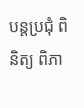បន្តប្រជុំ ពិនិត្យ ពិភា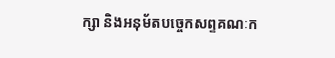ក្សា និងអនុម័តបច្ចេកសព្ទគណៈក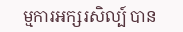ម្មការអក្សរសិល្ប៍ បាន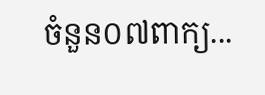ចំនួន០៧ពាក្យ...